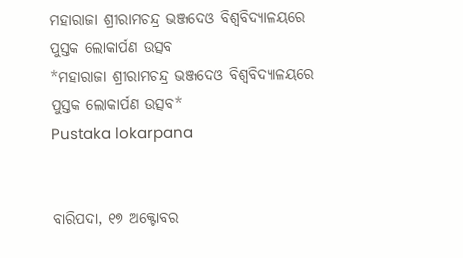ମହାରାଜା ଶ୍ରୀରାମଚନ୍ଦ୍ର ଭଞ୍ଜଦେଓ ବିଶ୍ୱବିଦ୍ୟାଳୟରେ ପୁସ୍ତକ ଲୋକାର୍ପଣ ଉତ୍ସବ
*ମହାରାଜା ଶ୍ରୀରାମଚନ୍ଦ୍ର ଭଞ୍ଜଦେଓ ବିଶ୍ୱବିଦ୍ୟାଳୟରେ ପୁସ୍ତକ ଲୋକାର୍ପଣ ଉତ୍ସବ*
Pustaka lokarpana


ବାରିପଦା, ୧୭ ଅକ୍ଟୋବର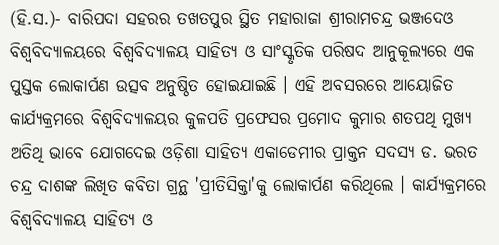(ହି.ସ.)- ବାରିପଦା ସହରର ତଖତପୁର ସ୍ଥିତ ମହାରାଜା ଶ୍ରୀରାମଚନ୍ଦ୍ର ଭଞ୍ଜଦେଓ ବିଶ୍ୱବିଦ୍ୟାଳୟରେ ବିଶ୍ୱବିଦ୍ୟାଳୟ ସାହିତ୍ୟ ଓ ସାଂସ୍କୃତିକ ପରିଷଦ ଆନୁକୂଲ୍ୟରେ ଏକ ପୁସ୍ତକ ଲୋକାର୍ପଣ ଉତ୍ସବ ଅନୁଷ୍ଠିତ ହୋଇଯାଇଛି । ଏହି ଅବସରରେ ଆୟୋଜିତ କାର୍ଯ୍ୟକ୍ରମରେ ବିଶ୍ୱବିଦ୍ୟାଳୟର କୁଳପତି ପ୍ରଫେସର ପ୍ରମୋଦ କୁମାର ଶତପଥି ମୁଖ୍ୟ ଅତିଥି ଭାବେ ଯୋଗଦେଇ ଓଡ଼ିଶା ସାହିତ୍ୟ ଏକାଡେମୀର ପ୍ରାକ୍ତନ ସଦସ୍ୟ ଡ. ଭରତ ଚନ୍ଦ୍ର ଦାଶଙ୍କ ଲିଖିତ କବିତା ଗ୍ରନ୍ଥ 'ପ୍ରୀତିସିକ୍ତା'କୁ ଲୋକାର୍ପଣ କରିଥିଲେ । କାର୍ଯ୍ୟକ୍ରମରେ ବିଶ୍ୱବିଦ୍ୟାଳୟ ସାହିତ୍ୟ ଓ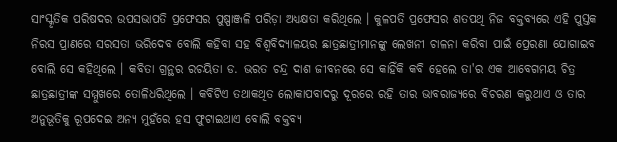ସାଂସ୍କୃତିକ ପରିଷଦର ଉପସଭାପତି ପ୍ରଫେସର ପୁଷ୍ପାଞ୍ଜଳି ପରିଡ଼ା ଅଧ୍ୟକ୍ଷତା କରିଥିଲେ । କୁଳପତି ପ୍ରଫେସର ଶତପଥି ନିଜ ବକ୍ତବ୍ୟରେ ଏହି ପୁସ୍ତକ ନିରସ ପ୍ରାଣରେ ସରସତା ଭରିଦେବ ବୋଲି କହିବା ସହ ବିଶ୍ୱବିଦ୍ୟାଳୟର ଛାତ୍ରଛାତ୍ରୀମାନଙ୍କୁ ଲେଖନୀ ଚାଳନା କରିବା ପାଇଁ ପ୍ରେରଣା ଯୋଗାଇବ ବୋଲି ସେ କହିଥିଲେ । କବିତା ଗ୍ରନ୍ଥର ରଚୟିତା ଡ. ଭରତ ଚନ୍ଦ୍ର ଦାଶ ଜୀବନରେ ସେ କାହିଁକି କବି ହେଲେ ତା'ର ଏକ ଆବେଗମୟ ଚିତ୍ର ଛାତ୍ରଛାତ୍ରୀଙ୍କ ସମ୍ମୁଖରେ ତୋଳିଧରିଥିଲେ । କବିଟିଏ ତଥାକଥିତ ଲୋକାପବାଦରୁ ଦୂରରେ ରହି ତାର ଭାବରାଜ୍ୟରେ ବିଚରଣ କରୁଥାଏ ଓ ତାର ଅନୁଭୂତିକୁ ରୂପଦେଇ ଅନ୍ୟ ମୁହଁରେ ହସ ଫୁଟାଇଥାଏ ବୋଲି ବକ୍ତବ୍ୟ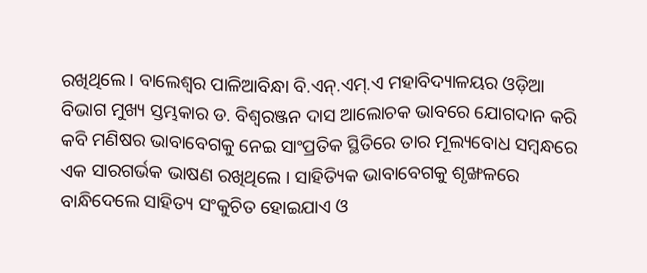ରଖିଥିଲେ । ବାଲେଶ୍ୱର ପାଳିଆବିନ୍ଧା ବି.ଏନ୍‌.ଏମ୍‌.ଏ ମହାବିଦ୍ୟାଳୟର ଓଡ଼ିଆ ବିଭାଗ ମୁଖ୍ୟ ସ୍ତମ୍ଭକାର ଡ. ବିଶ୍ୱରଞ୍ଜନ ଦାସ ଆଲୋଚକ ଭାବରେ ଯୋଗଦାନ କରି କବି ମଣିଷର ଭାବାବେଗକୁ ନେଇ ସାଂପ୍ରତିକ ସ୍ଥିତିରେ ତାର ମୂଲ୍ୟବୋଧ ସମ୍ବନ୍ଧରେ ଏକ ସାରଗର୍ଭକ ଭାଷଣ ରଖିଥିଲେ । ସାହିତ୍ୟିକ ଭାବାବେଗକୁ ଶୃଙ୍ଖଳରେ ବାନ୍ଧିଦେଲେ ସାହିତ୍ୟ ସଂକୁଚିତ ହୋଇଯାଏ ଓ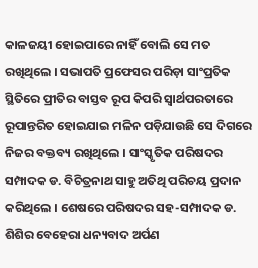କାଳଜୟୀ ହୋଇପାରେ ନାହିଁ ବୋଲି ସେ ମତ ରଖିଥିଲେ । ସଭାପତି ପ୍ରଫେସର ପରିଡ଼ା ସାଂପ୍ରତିକ ସ୍ଥିତିରେ ପ୍ରୀତିର ବାସ୍ତବ ରୂପ କିପରି ସ୍ୱାର୍ଥପରତାରେ ରୂପାନ୍ତରିତ ହୋଇଯାଇ ମଳିନ ପଡ଼ିଯାଉଛି ସେ ଦିଗରେ ନିଜର ବକ୍ତବ୍ୟ ରଖିଥିଲେ । ସାଂସ୍କୃତିକ ପରିଷଦର ସମ୍ପାଦକ ଡ. ବିଚିତ୍ରନାଥ ସାହୁ ଅତିଥି ପରିଚୟ ପ୍ରଦାନ କରିଥିଲେ । ଶେଷରେ ପରିଷଦର ସହ-ସମ୍ପାଦକ ଡ. ଶିଶିର ବେହେରା ଧନ୍ୟବାଦ ଅର୍ପଣ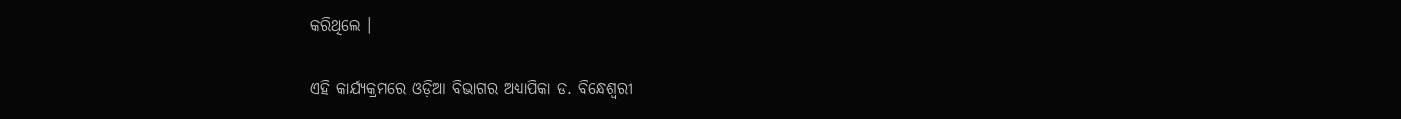କରିଥିଲେ ।

ଏହି କାର୍ଯ୍ୟକ୍ରମରେ ଓଡ଼ିଆ ବିଭାଗର ଅଧ୍ୟାପିକା ଡ. ବିନ୍ଧେଶ୍ୱରୀ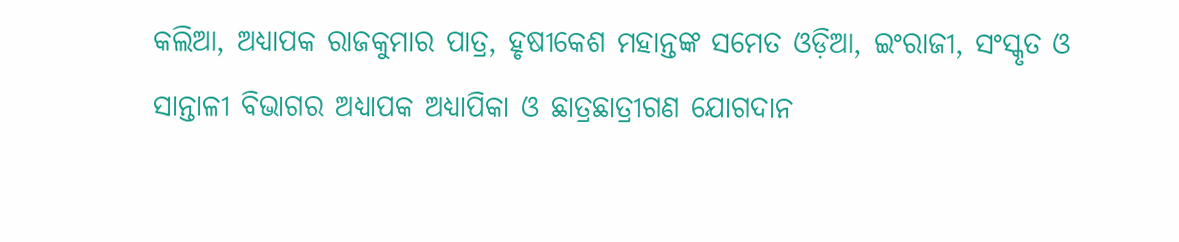କଲିଆ, ଅଧ୍ୟାପକ ରାଜକୁମାର ପାତ୍ର, ହୃଷୀକେଶ ମହାନ୍ତଙ୍କ ସମେତ ଓଡ଼ିଆ, ଇଂରାଜୀ, ସଂସ୍କୃତ ଓ ସାନ୍ତାଳୀ ବିଭାଗର ଅଧ୍ୟାପକ ଅଧ୍ୟାପିକା ଓ ଛାତ୍ରଛାତ୍ରୀଗଣ ଯୋଗଦାନ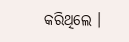କରିଥିଲେ ।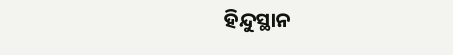ହିନ୍ଦୁସ୍ଥାନ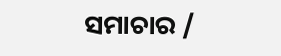ସମାଚାର /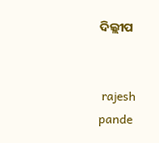ଦିଲ୍ଲୀପ


 rajesh pande